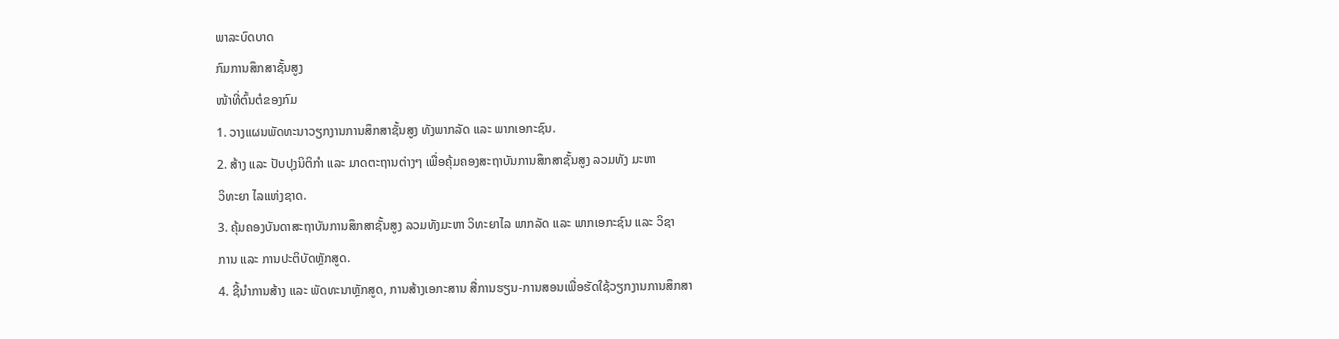ພາລະບົດບາດ
ກົມການສຶກສາຊັ້ນສູງ
ໜ້າທີ່ຕົ້ນຕໍຂອງກົມ
1. ວາງແຜນພັດທະນາວຽກງານການສຶກສາຊັ້ນສູງ ທັງພາກລັດ ແລະ ພາກເອກະຊົນ.
2. ສ້າງ ແລະ ປັບປຸງນິຕິກຳ ແລະ ມາດຕະຖານຕ່າງໆ ເພື່ອຄຸ້ມຄອງສະຖາບັນການສຶກສາຊັ້ນສູງ ລວມທັງ ມະຫາ
ວິທະຍາ ໄລແຫ່ງຊາດ.
3. ຄຸ້ມຄອງບັນດາສະຖາບັນການສຶກສາຊັ້ນສູງ ລວມທັງມະຫາ ວິທະຍາໄລ ພາກລັດ ແລະ ພາກເອກະຊົນ ແລະ ວິຊາ
ການ ແລະ ການປະຕິບັດຫຼັກສູດ.
4. ຊີ້ນຳການສ້າງ ແລະ ພັດທະນາຫຼັກສູດ, ການສ້າງເອກະສານ ສື່ການຮຽນ-ການສອນເພື່ອຮັດໃຊ້ວຽກງານການສຶກສາ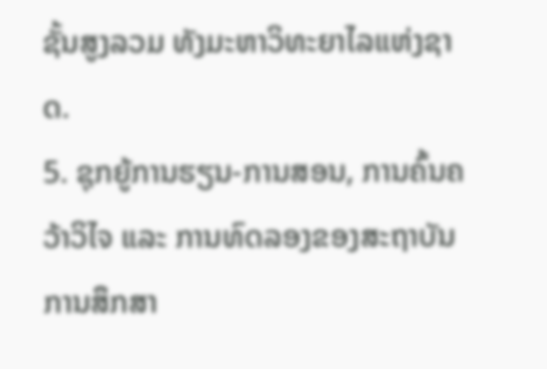ຊັ້ນສູງລວມ ທັງມະຫາວິທະຍາໄລແຫ່ງຊາດ.
5. ຊຸກຍູ້ການຮຽນ-ການສອນ, ການຄົ້ນຄວ້າວິໄຈ ແລະ ການທົດລອງຂອງສະຖາບັນການສຶກສາ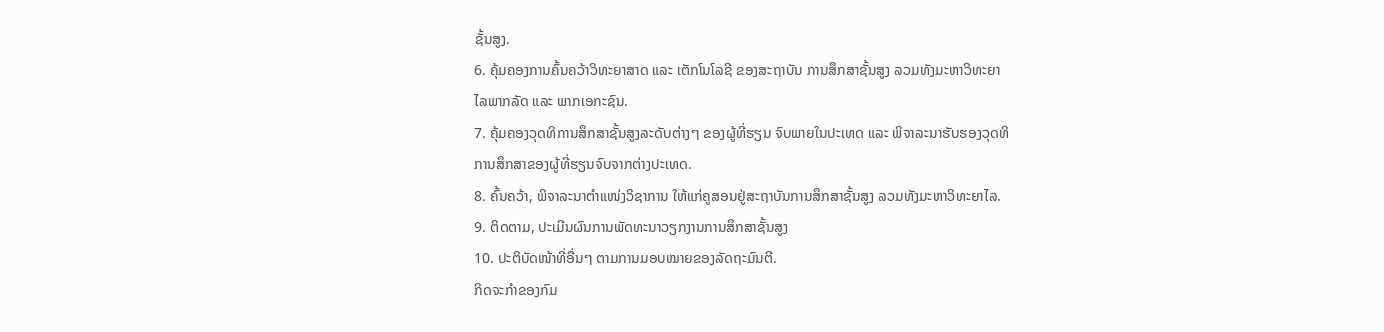ຊັ້ນສູງ.
6. ຄຸ້ມຄອງການຄົ້ນຄວ້າວິທະຍາສາດ ແລະ ເຕັກໂນໂລຊີ ຂອງສະຖາບັນ ການສຶກສາຊັ້ນສູງ ລວມທັງມະຫາວິທະຍາ
ໄລພາກລັດ ແລະ ພາກເອກະຊົນ.
7. ຄຸ້ມຄອງວຸດທິການສຶກສາຊັ້ນສູງລະດັບຕ່າງໆ ຂອງຜູ້ທີ່ຮຽນ ຈົບພາຍໃນປະເທດ ແລະ ພິຈາລະນາຮັບຮອງວຸດທິ
ການສຶກສາຂອງຜູ້ທີ່ຮຽນຈົບຈາກຕ່າງປະເທດ.
8. ຄົ້ນຄວ້າ, ພິຈາລະນາຕຳແໜ່ງວິຊາການ ໃຫ້ແກ່ຄູສອນຢູ່ສະຖາບັນການສຶກສາຊັ້ນສູງ ລວມທັງມະຫາວິທະຍາໄລ.
9. ຕິດຕາມ, ປະເມີນຜົນການພັດທະນາວຽກງານການສຶກສາຊັ້ນສູງ
10. ປະຕິບັດໜ້າທີ່ອື່ນໆ ຕາມການມອບໝາຍຂອງລັດຖະມົນຕີ.
ກິດຈະກໍາຂອງກົມ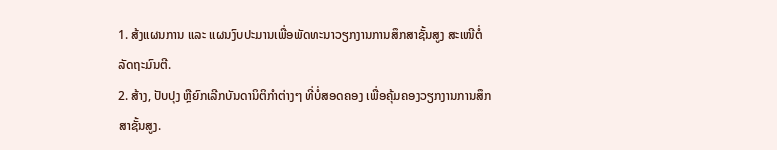1. ສ້ງແຜນການ ແລະ ແຜນງົບປະມານເພື່ອພັດທະນາວຽກງານການສຶກສາຊັ້ນສູງ ສະເໜີຕໍ່ລັດຖະມົນຕີ.
2. ສ້າງ, ປັບປຸງ ຫຼືຍົກເລີກບັນດານິຕິກຳຕ່າງໆ ທີ່ບໍ່ສອດຄອງ ເພື່ອຄຸ້ມຄອງວຽກງານການສຶກສາຊັ້ນສູງ.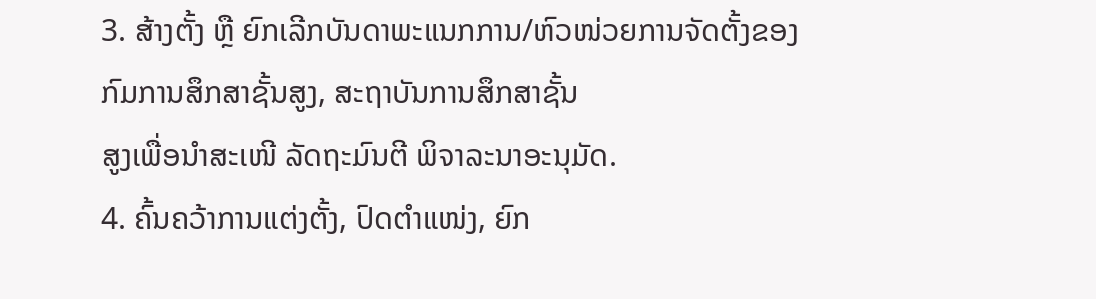3. ສ້າງຕັ້ງ ຫຼື ຍົກເລີກບັນດາພະແນກການ/ຫົວໜ່ວຍການຈັດຕັ້ງຂອງກົມການສຶກສາຊັ້ນສູງ, ສະຖາບັນການສຶກສາຊັ້ນ
ສູງເພື່ອນຳສະເໜີ ລັດຖະມົນຕີ ພິຈາລະນາອະນຸມັດ.
4. ຄົ້ນຄວ້າການແຕ່ງຕັ້ງ, ປົດຕຳແໜ່ງ, ຍົກ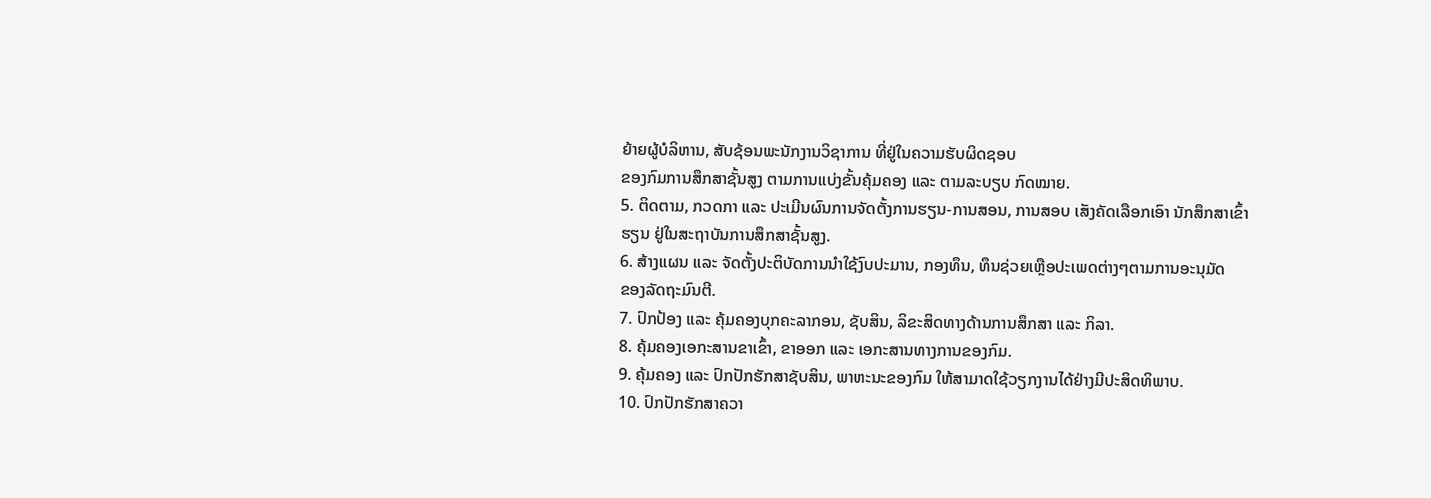ຍ້າຍຜູ້ບໍລິຫານ, ສັບຊ້ອນພະນັກງານວິຊາການ ທີ່ຢູ່ໃນຄວາມຮັບຜິດຊອບ
ຂອງກົມການສຶກສາຊັ້ນສູງ ຕາມການແບ່ງຂັ້ນຄຸ້ມຄອງ ແລະ ຕາມລະບຽບ ກົດໝາຍ.
5. ຕິດຕາມ, ກວດກາ ແລະ ປະເມີນຜົນການຈັດຕັ້ງການຮຽນ-ການສອນ, ການສອບ ເສັງຄັດເລືອກເອົາ ນັກສຶກສາເຂົ້າ
ຮຽນ ຢູ່ໃນສະຖາບັນການສຶກສາຊັ້ນສູງ.
6. ສ້າງແຜນ ແລະ ຈັດຕັ້ງປະຕິບັດການນຳໃຊ້ງົບປະມານ, ກອງທຶນ, ທຶນຊ່ວຍເຫຼືອປະເພດຕ່າງໆຕາມການອະນຸມັດ
ຂອງລັດຖະມົນຕີ.
7. ປົກປ້ອງ ແລະ ຄຸ້ມຄອງບຸກຄະລາກອນ, ຊັບສິນ, ລິຂະສິດທາງດ້ານການສຶກສາ ແລະ ກິລາ.
8. ຄຸ້ມຄອງເອກະສານຂາເຂົ້າ, ຂາອອກ ແລະ ເອກະສານທາງການຂອງກົມ.
9. ຄຸ້ມຄອງ ແລະ ປົກປັກຮັກສາຊັບສິນ, ພາຫະນະຂອງກົມ ໃຫ້ສາມາດໃຊ້ວຽກງານໄດ້ຢ່າງມີປະສິດທິພາບ.
10. ປົກປັກຮັກສາຄວາ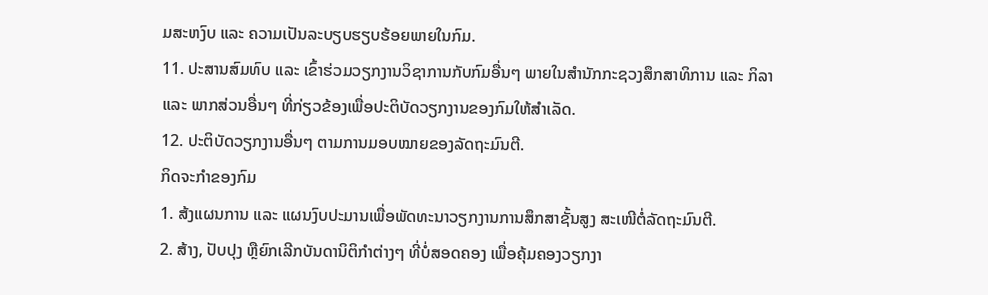ມສະຫງົບ ແລະ ຄວາມເປັນລະບຽບຮຽບຮ້ອຍພາຍໃນກົມ.
11. ປະສານສົມທົບ ແລະ ເຂົ້າຮ່ວມວຽກງານວິຊາການກັບກົມອື່ນໆ ພາຍໃນສຳນັກກະຊວງສຶກສາທິການ ແລະ ກິລາ
ແລະ ພາກສ່ວນອື່ນໆ ທີ່ກ່ຽວຂ້ອງເພື່ອປະຕິບັດວຽກງານຂອງກົມໃຫ້ສຳເລັດ.
12. ປະຕິບັດວຽກງານອື່ນໆ ຕາມການມອບໝາຍຂອງລັດຖະມົນຕີ.
ກິດຈະກໍາຂອງກົມ
1. ສ້ງແຜນການ ແລະ ແຜນງົບປະມານເພື່ອພັດທະນາວຽກງານການສຶກສາຊັ້ນສູງ ສະເໜີຕໍ່ລັດຖະມົນຕີ.
2. ສ້າງ, ປັບປຸງ ຫຼືຍົກເລີກບັນດານິຕິກຳຕ່າງໆ ທີ່ບໍ່ສອດຄອງ ເພື່ອຄຸ້ມຄອງວຽກງາ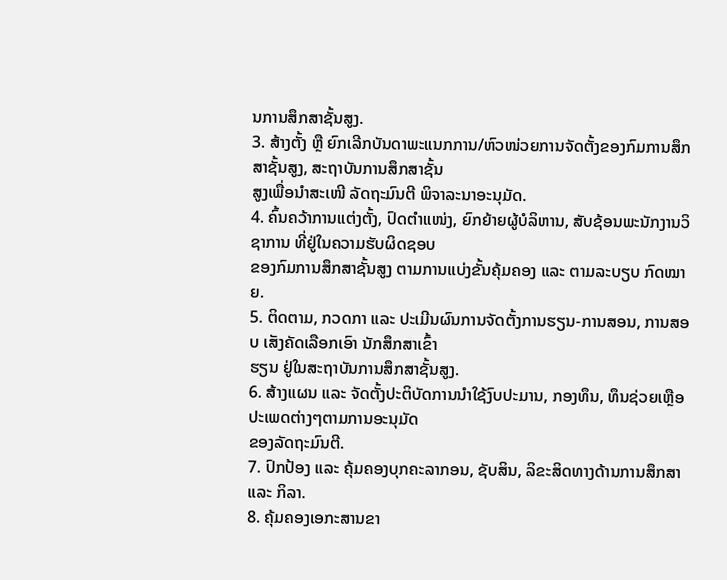ນການສຶກສາຊັ້ນສູງ.
3. ສ້າງຕັ້ງ ຫຼື ຍົກເລີກບັນດາພະແນກການ/ຫົວໜ່ວຍການຈັດຕັ້ງຂອງກົມການສຶກສາຊັ້ນສູງ, ສະຖາບັນການສຶກສາຊັ້ນ
ສູງເພື່ອນຳສະເໜີ ລັດຖະມົນຕີ ພິຈາລະນາອະນຸມັດ.
4. ຄົ້ນຄວ້າການແຕ່ງຕັ້ງ, ປົດຕຳແໜ່ງ, ຍົກຍ້າຍຜູ້ບໍລິຫານ, ສັບຊ້ອນພະນັກງານວິຊາການ ທີ່ຢູ່ໃນຄວາມຮັບຜິດຊອບ
ຂອງກົມການສຶກສາຊັ້ນສູງ ຕາມການແບ່ງຂັ້ນຄຸ້ມຄອງ ແລະ ຕາມລະບຽບ ກົດໝາຍ.
5. ຕິດຕາມ, ກວດກາ ແລະ ປະເມີນຜົນການຈັດຕັ້ງການຮຽນ-ການສອນ, ການສອບ ເສັງຄັດເລືອກເອົາ ນັກສຶກສາເຂົ້າ
ຮຽນ ຢູ່ໃນສະຖາບັນການສຶກສາຊັ້ນສູງ.
6. ສ້າງແຜນ ແລະ ຈັດຕັ້ງປະຕິບັດການນຳໃຊ້ງົບປະມານ, ກອງທຶນ, ທຶນຊ່ວຍເຫຼືອປະເພດຕ່າງໆຕາມການອະນຸມັດ
ຂອງລັດຖະມົນຕີ.
7. ປົກປ້ອງ ແລະ ຄຸ້ມຄອງບຸກຄະລາກອນ, ຊັບສິນ, ລິຂະສິດທາງດ້ານການສຶກສາ ແລະ ກິລາ.
8. ຄຸ້ມຄອງເອກະສານຂາ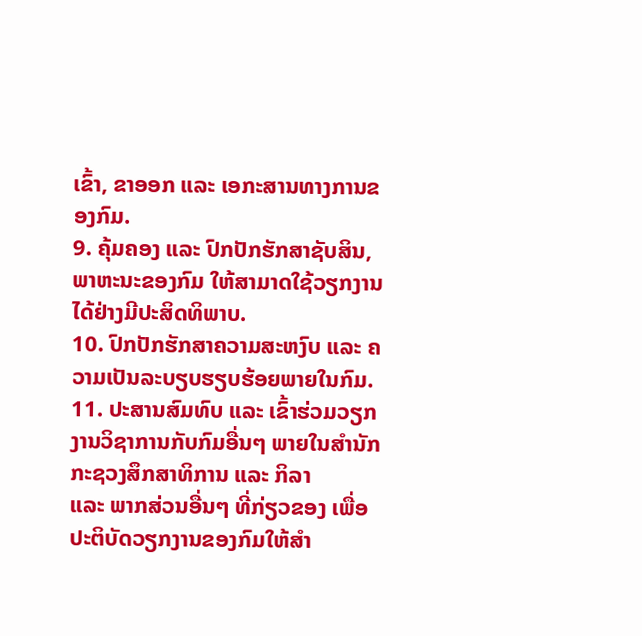ເຂົ້າ, ຂາອອກ ແລະ ເອກະສານທາງການຂອງກົມ.
9. ຄຸ້ມຄອງ ແລະ ປົກປັກຮັກສາຊັບສິນ, ພາຫະນະຂອງກົມ ໃຫ້ສາມາດໃຊ້ວຽກງານໄດ້ຢ່າງມີປະສິດທິພາບ.
10. ປົກປັກຮັກສາຄວາມສະຫງົບ ແລະ ຄວາມເປັນລະບຽບຮຽບຮ້ອຍພາຍໃນກົມ.
11. ປະສານສົມທົບ ແລະ ເຂົ້າຮ່ວມວຽກງານວິຊາການກັບກົມອື່ນໆ ພາຍໃນສຳນັກກະຊວງສຶກສາທິການ ແລະ ກິລາ
ແລະ ພາກສ່ວນອື່ນໆ ທີ່ກ່ຽວຂອງ ເພື່ອປະຕິບັດວຽກງານຂອງກົມໃຫ້ສຳ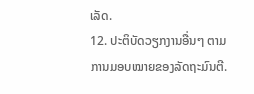ເລັດ.
12. ປະຕິບັດວຽກງານອື່ນໆ ຕາມການມອບໝາຍຂອງລັດຖະມົນຕີ.